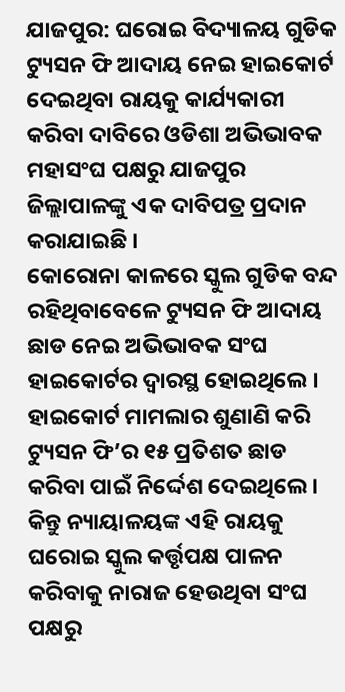ଯାଜପୁର: ଘରୋଇ ବିଦ୍ୟାଳୟ ଗୁଡିକ ଟ୍ୟୁସନ ଫି ଆଦାୟ ନେଇ ହାଇକୋର୍ଟ ଦେଇଥିବା ରାୟକୁ କାର୍ଯ୍ୟକାରୀ କରିବା ଦାବିରେ ଓଡିଶା ଅଭିଭାବକ ମହାସଂଘ ପକ୍ଷରୁ ଯାଜପୁର ଜିଲ୍ଲାପାଳଙ୍କୁ ଏକ ଦାବିପତ୍ର ପ୍ରଦାନ କରାଯାଇଛି ।
କୋରୋନା କାଳରେ ସ୍କୁଲ ଗୁଡିକ ବନ୍ଦ ରହିଥିବାବେଳେ ଟ୍ୟୁସନ ଫି ଆଦାୟ ଛାଡ ନେଇ ଅଭିଭାବକ ସଂଘ ହାଇକୋର୍ଟର ଦ୍ୱାରସ୍ଥ ହୋଇଥିଲେ । ହାଇକୋର୍ଟ ମାମଲାର ଶୁଣାଣି କରି ଟ୍ୟୁସନ ଫି’ର ୧୫ ପ୍ରତିଶତ ଛାଡ କରିବା ପାଇଁ ନିର୍ଦ୍ଦେଶ ଦେଇଥିଲେ । କିନ୍ତୁ ନ୍ୟାୟାଳୟଙ୍କ ଏହି ରାୟକୁ ଘରୋଇ ସ୍କୁଲ କର୍ତ୍ତୃପକ୍ଷ ପାଳନ କରିବାକୁ ନାରାଜ ହେଉଥିବା ସଂଘ ପକ୍ଷରୁ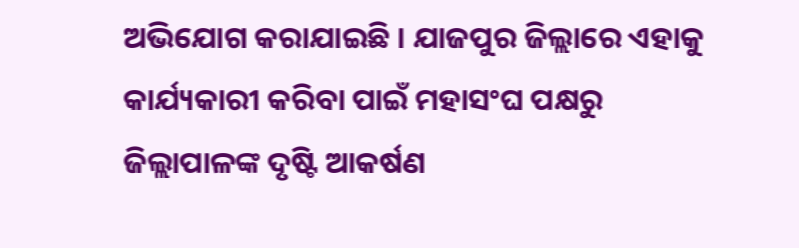ଅଭିଯୋଗ କରାଯାଇଛି । ଯାଜପୁର ଜିଲ୍ଲାରେ ଏହାକୁ କାର୍ଯ୍ୟକାରୀ କରିବା ପାଇଁ ମହାସଂଘ ପକ୍ଷରୁ ଜିଲ୍ଲାପାଳଙ୍କ ଦୃଷ୍ଟି ଆକର୍ଷଣ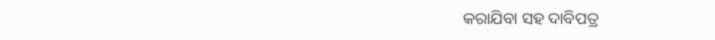କରାଯିବା ସହ ଦାବିପତ୍ର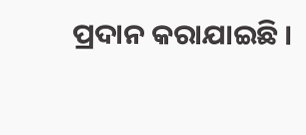ପ୍ରଦାନ କରାଯାଇଛି ।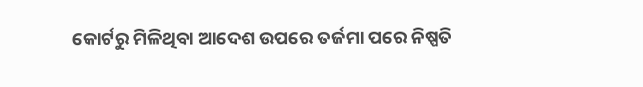କୋର୍ଟରୁ ମିଳିଥିବା ଆଦେଶ ଉପରେ ତର୍ଜମା ପରେ ନିଷ୍ପତି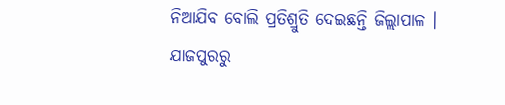ନିଆଯିବ ବୋଲି ପ୍ରତିଶ୍ରୁତି ଦେଇଛନ୍ତି ଜିଲ୍ଲାପାଳ ।
ଯାଜପୁରରୁ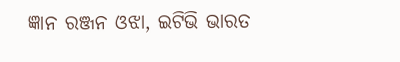ଜ୍ଞାନ ରଞ୍ଜନ ଓଝା, ଇଟିଭି ଭାରତ